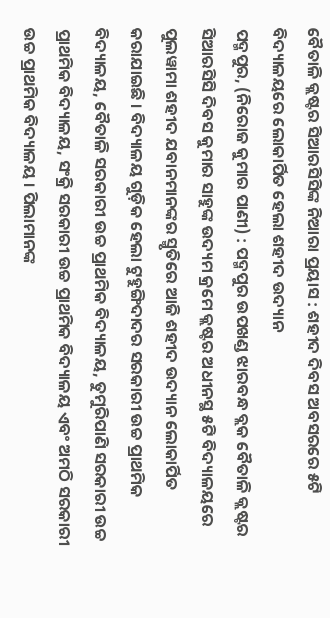ବୈତାଳି କ୍ଲଷ୍ଟର ସିଆରସିସିଙ୍କ ନିଆରା ପ୍ରୟାସ : ଶହୀଦ ଦିବସ ଅବସରରେ ୫ଟି ବିଦ୍ୟାଳୟରେ ଲୋକାର୍ପିତ ହେଲା ଶହୀଦ ଉଦ୍ୟାନ
ପଦ୍ମପୁର, (ନିରୋଜ କୁମାର ପାଣୀ) : ପଦ୍ମପୁର ଉପଖଣ୍ଡ ଝାରବନ୍ଧ ବ୍ଲକ ବୈତାଳି କ୍ଲଷ୍ଟର ସିଆରସିସି ଦିବସ କୁମାର ସାହୁଙ୍କ ଉଦ୍ୟମ କ୍ରମେ କ୍ଲଷ୍ଟର ଅଧୀନସ୍ଥ ୫ଟି ବିଦ୍ୟାଳୟରେ ପୁଲୱାମା ଶହୀଦ ଯବାନମାନଙ୍କର ସ୍ମୃତିରେ ଆଜି ଶହୀଦ ଉଦ୍ୟାନ ଲୋକାର୍ପିତ କରାଯାଇଛି । ବିଦ୍ୟାଳୟ ଗୁଡ଼ିକ ହେଲା ଟୁହୁଙ୍ଗିଦାଦର ସରକାରୀ ଉଚ୍ଚ ପ୍ରାଥମିକ ବିଦ୍ୟାଳୟ, ବୈତାଳି ସରକାରୀ ଉଚ୍ଚ ପ୍ରାଥମିକ ବିଦ୍ୟାଳୟ, ତୁମୁରିପାଣି ସରକାରୀ ଉଚ୍ଚ ପ୍ରାଥମିକ ବିଦ୍ୟାଳୟ, ସଂକ୍ରି ସରକାରୀ ଉଚ୍ଚ ପ୍ରାଥମିକ ବିଦ୍ୟାଳୟ ଏବଂ ଅମଠି ସରକାରୀ ଉଚ୍ଚ ପ୍ରାଥମିକ ବିଦ୍ୟାଳୟ । ପିଲାମାନଙ୍କ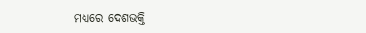ମଧ୍ୟରେ ଦେଶଭକ୍ତି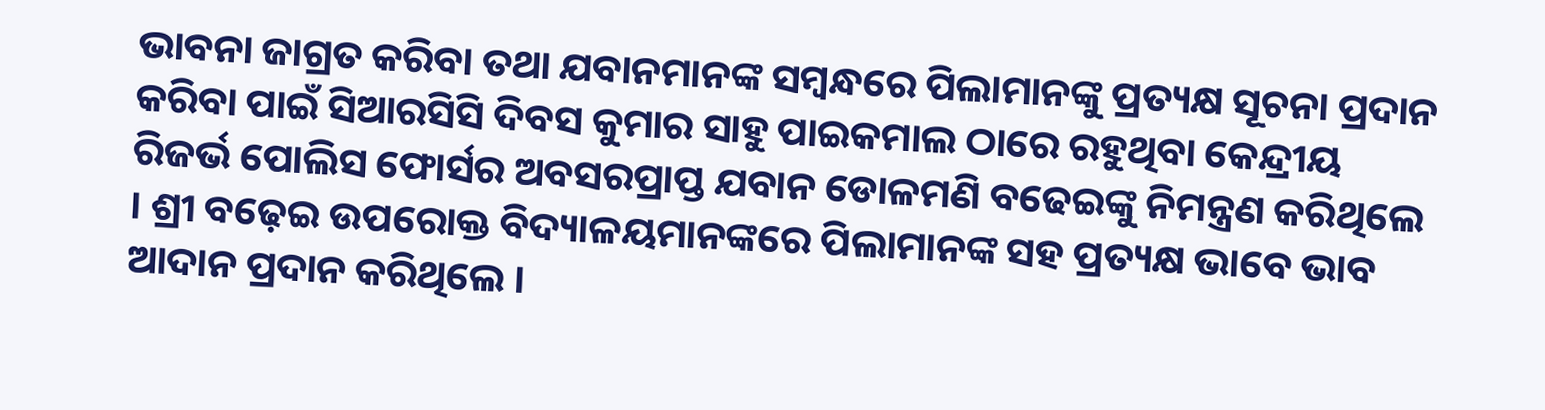ଭାବନା ଜାଗ୍ରତ କରିବା ତଥା ଯବାନମାନଙ୍କ ସମ୍ବନ୍ଧରେ ପିଲାମାନଙ୍କୁ ପ୍ରତ୍ୟକ୍ଷ ସୂଚନା ପ୍ରଦାନ କରିବା ପାଇଁ ସିଆରସିସି ଦିବସ କୁମାର ସାହୁ ପାଇକମାଲ ଠାରେ ରହୁଥିବା କେନ୍ଦ୍ରୀୟ ରିଜର୍ଭ ପୋଲିସ ଫୋର୍ସର ଅବସରପ୍ରାପ୍ତ ଯବାନ ଡୋଳମଣି ବଢେଇଙ୍କୁ ନିମନ୍ତ୍ରଣ କରିଥିଲେ । ଶ୍ରୀ ବଢ଼େଇ ଉପରୋକ୍ତ ବିଦ୍ୟାଳୟମାନଙ୍କରେ ପିଲାମାନଙ୍କ ସହ ପ୍ରତ୍ୟକ୍ଷ ଭାବେ ଭାବ ଆଦାନ ପ୍ରଦାନ କରିଥିଲେ ।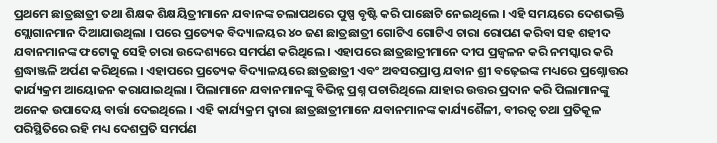ପ୍ରଥମେ ଛାତ୍ରଛାତ୍ରୀ ତଥା ଶିକ୍ଷକ ଶିକ୍ଷୟିତ୍ରୀମାନେ ଯବାନଙ୍କ ଚଲାପଥରେ ପୁଷ୍ପ ବୃଷ୍ଟି କରି ପାଛୋଟି ନେଇଥିଲେ । ଏହି ସମୟରେ ଦେଶଭକ୍ତି ସ୍ଲୋଗାନମାନ ଦିଆଯାଉଥିଲା । ପରେ ପ୍ରତ୍ୟେକ ବିଦ୍ୟାଳୟର ୪୦ ଜଣ ଛାତ୍ରଛାତ୍ରୀ ଗୋଟିଏ ଗୋଟିଏ ଚାରା ରୋପଣ କରିବା ସହ ଶହୀଦ ଯବାନମାନଙ୍କ ଫଟୋକୁ ସେହି ଚାରା ଉଦ୍ଦେଶ୍ୟରେ ସମର୍ପଣ କରିଥିଲେ । ଏହାପରେ ଛାତ୍ରଛାତ୍ରୀମାନେ ଦୀପ ପ୍ରଜ୍ୱଳନ କରି ନମସ୍କାର କରି ଶ୍ରଦ୍ଧାଞ୍ଜଳି ଅର୍ପଣ କରିଥିଲେ । ଏହାପରେ ପ୍ରତ୍ୟେକ ବିଦ୍ୟାଳୟରେ ଛାତ୍ରଛାତ୍ରୀ ଏବଂ ଅବସରପ୍ରାପ୍ତ ଯବାନ ଶ୍ରୀ ବଢ଼େଇଙ୍କ ମଧ୍ୟରେ ପ୍ରଶ୍ନୋତ୍ତର କାର୍ଯ୍ୟକ୍ରମ ଆୟୋଜନ କରାଯାଇଥିଲା । ପିଲାମାନେ ଯବାନମାନଙ୍କୁ ବିଭିନ୍ନ ପ୍ରଶ୍ନ ପଚାରିଥିଲେ ଯାହାର ଉତ୍ତର ପ୍ରଦାନ କରି ପିଲାମାନଙ୍କୁ ଅନେକ ଉପାଦେୟ ବାର୍ତ୍ତା ଦେଇଥିଲେ । ଏହି କାର୍ଯ୍ୟକ୍ରମ ଦ୍ୱାରା ଛାତ୍ରଛାତ୍ରୀମାନେ ଯବାନମାନଙ୍କ କାର୍ଯ୍ୟଶୈଳୀ, ବୀରତ୍ୱ ତଥା ପ୍ରତିକୂଳ ପରିସ୍ଥିତିରେ ରହି ମଧ୍ୟ ଦେଶପ୍ରତି ସମର୍ପଣ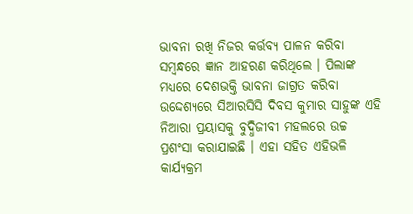ଭାବନା ରଖି ନିଜର କର୍ତ୍ତବ୍ୟ ପାଳନ କରିବା ସମ୍ବନ୍ଧରେ ଜ୍ଞାନ ଆହରଣ କରିଥିଲେ । ପିଲାଙ୍କ ମଧ୍ୟରେ ଦେଶଭକ୍ତି ଭାବନା ଜାଗ୍ରତ କରିବା ଉଦ୍ଦେଶ୍ୟରେ ସିଆରସିସି ଦିବସ କୁମାର ସାହୁଙ୍କ ଏହି ନିଆରା ପ୍ରୟାସକୁ ବୁଦ୍ଧିଜୀବୀ ମହଲରେ ଉଚ୍ଚ ପ୍ରଶଂସା କରାଯାଇଛି । ଏହା ସହିତ ଏହିଭଳି କାର୍ଯ୍ୟକ୍ରମ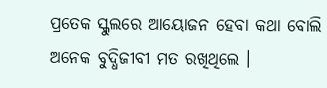ପ୍ରତେକ ସ୍କୁଲରେ ଆୟୋଜନ ହେବା କଥା ବୋଲି ଅନେକ ବୁଦ୍ଧିଜୀବୀ ମତ ରଖିଥିଲେ ।